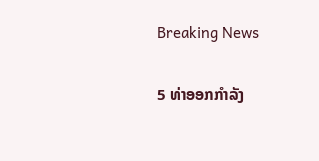Breaking News

5 ທ່າອອກກໍາລັງ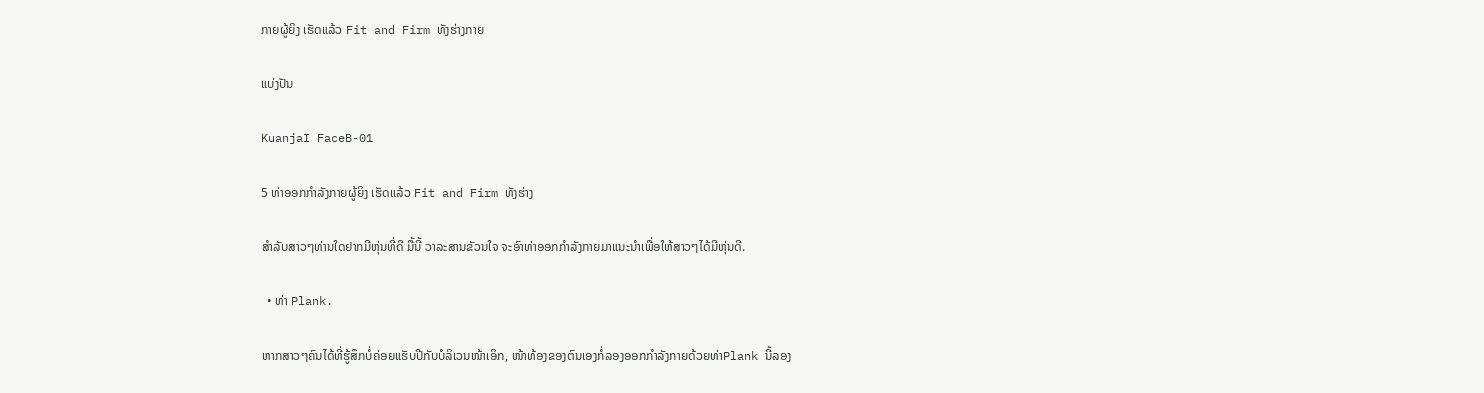ກາຍຜູ້ຍິງ ເຮັດແລ້ວ Fit and Firm ທັງຮ່າງກາຍ

ແບ່ງປັນ

KuanjaI FaceB-01

5 ທ່າອອກກໍາລັງກາຍຜູ້ຍິງ ເຮັດແລ້ວ Fit and Firm ທັງຮ່າງ

ສໍາລັບສາວໆທ່ານໃດຢາກມີຫຸ່ນທີ່ດີ ມື້ນີ້ ວາລະສານຂັວນໃຈ ຈະອົາທ່າອອກກໍາລັງກາຍມາແນະນໍາເພື່ອໃຫ້ສາວໆໄດ້ມີຫຸ່ນດີ.

  • ທ່າ Plank.

ຫາກສາວໆຄົນໄດ້ທີ່ຮູ້ສຶກບໍ່ຄ່ອຍແຮັບປີກັບບໍລິເວນໜ້າເອິກ, ໜ້າທ້ອງຂອງຕົນເອງກໍ່ລອງອອກກໍາລັງກາຍດ້ວຍທ່າPlank ນີ້ລອງ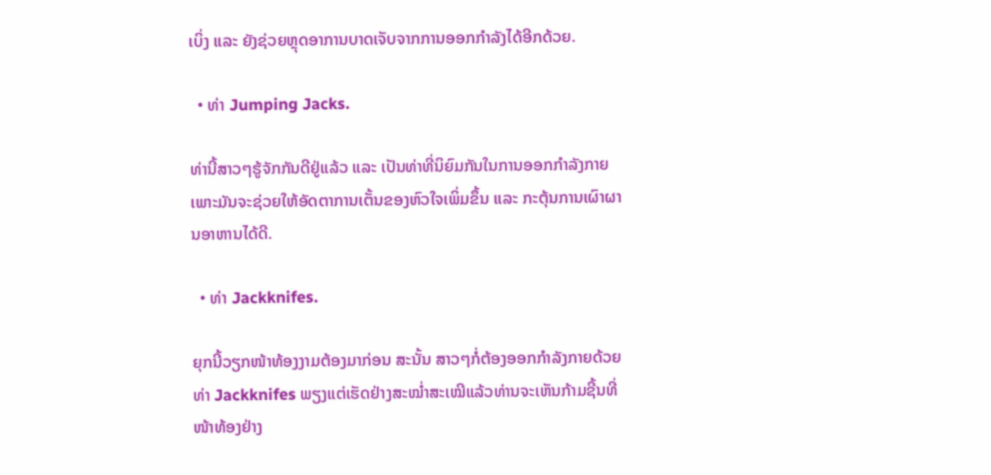ເບິ່ງ ແລະ ຍັງຊ່ວຍຫຼຸດອາການບາດເຈັບຈາກການອອກກໍາລັງໄດ້ອີກດ້ວຍ.

  • ທ່າ Jumping Jacks.

ທ່ານີ້ສາວໆຮູ້ຈັກກັນດີຢູ່ແລ້ວ ແລະ ເປັນທ່າທີ່ນິຍົມກັນໃນການອອກກໍາລັງກາຍ ເພາະມັນຈະຊ່ວຍໃຫ້ອັດຕາການເຕັ້ນຂອງຫົວໃຈເພິ່ມຂຶ້ນ ແລະ ກະຕຸ້ນການເຜົາຜານອາຫານໄດ້ດີ.

  • ທ່າ Jackknifes.

ຍຸກນີ້ວຽກໜ້າທ້ອງງາມຕ້ອງມາກ່ອນ ສະນັ້ນ ສາວໆກໍ່ຕ້ອງອອກກໍາລັງກາຍດ້ວຍທ່າ Jackknifes ພຽງແຕ່ເຮັດຢ່າງສະໝໍ່າສະເໝີແລ້ວທ່ານຈະເຫັນກ້າມຊີ້ນທີ່ໜ້າທ້ອງຢ່າງ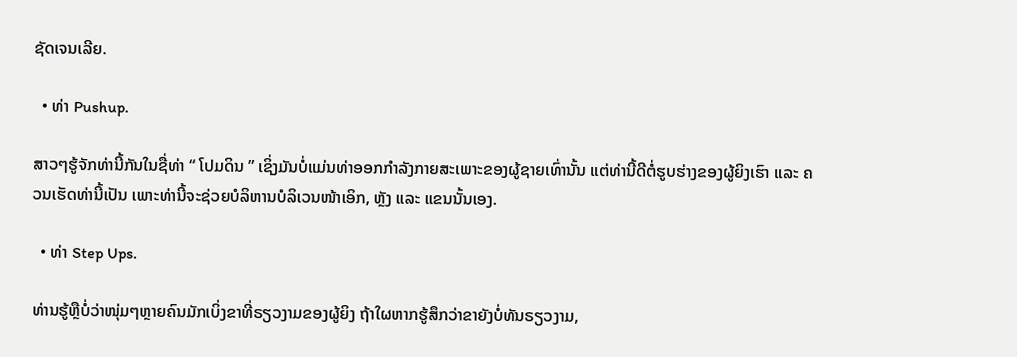ຊັດເຈນເລີຍ.

  • ທ່າ Pushup.

ສາວໆຮູ້ຈັກທ່ານີ້ກັນໃນຊື່ທ່າ “ ໂປມດິນ ” ເຊິ່ງມັນບໍ່ແມ່ນທ່າອອກກໍາລັງກາຍສະເພາະຂອງຜູ້ຊາຍເທົ່ານັ້ນ ແຕ່ທ່ານີ້ດີຕໍ່ຮູບຮ່າງຂອງຜູ້ຍິງເຮົາ ແລະ ຄວນເຮັດທ່ານີ້ເປັນ ເພາະທ່ານີ້ຈະຊ່ວຍບໍລິຫານບໍລິເວນໜ້າເອິກ, ຫຼັງ ແລະ ແຂນນັ້ນເອງ.

  • ທ່າ Step Ups.

ທ່ານຮູ້ຫຼືບໍ່ວ່າໜຸ່ມໆຫຼາຍຄົນມັກເບິ່ງຂາທີ່ຣຽວງາມຂອງຜູ້ຍິງ ຖ້າໃຜຫາກຮູ້ສຶກວ່າຂາຍັງບໍ່ທັນຣຽວງາມ,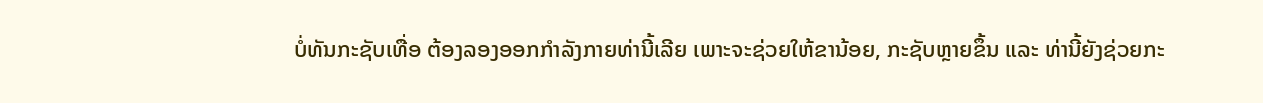ບໍ່ທັນກະຊັບເທື່ອ ຕ້ອງລອງອອກກໍາລັງກາຍທ່ານີ້ເລີຍ ເພາະຈະຊ່ວຍໃຫ້ຂານ້ອຍ, ກະຊັບຫຼາຍຂຶ້ນ ແລະ ທ່ານີ້ຍັງຊ່ວຍກະ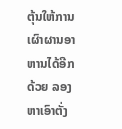ຕຸ້ນໃຫ້ການເຜົາຜານອາຫານໄດ້ອີກດ້ວຍ ລອງຫາເອົາຕັ່ງ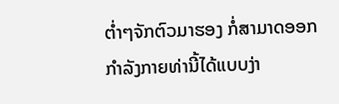ຕໍ່າໆຈັກຕົວມາຮອງ ກໍ່ສາມາດອອກກໍາລັງກາຍທ່ານີ້ໄດ້ແບບງ່າ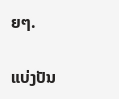ຍໆ.

ແບ່ງປັນ